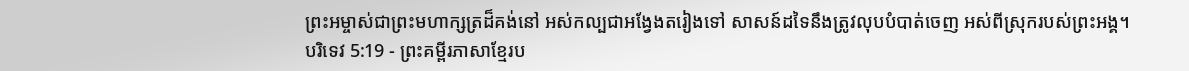ព្រះអម្ចាស់ជាព្រះមហាក្សត្រដ៏គង់នៅ អស់កល្បជាអង្វែងតរៀងទៅ សាសន៍ដទៃនឹងត្រូវលុបបំបាត់ចេញ អស់ពីស្រុករបស់ព្រះអង្គ។
បរិទេវ 5:19 - ព្រះគម្ពីរភាសាខ្មែរប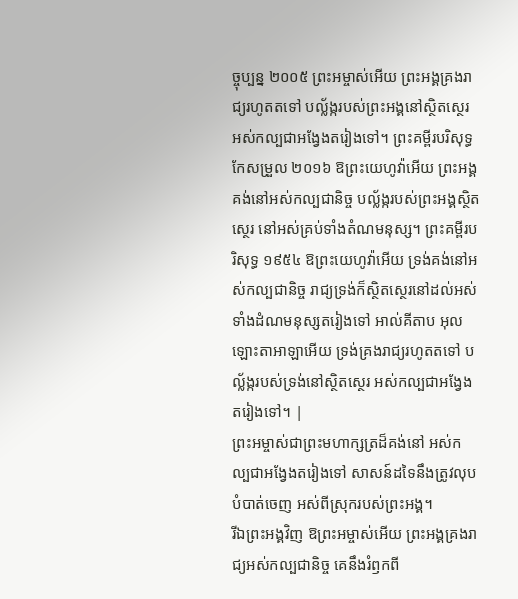ច្ចុប្បន្ន ២០០៥ ព្រះអម្ចាស់អើយ ព្រះអង្គគ្រងរាជ្យរហូតតទៅ បល្ល័ង្ករបស់ព្រះអង្គនៅស្ថិតស្ថេរ អស់កល្បជាអង្វែងតរៀងទៅ។ ព្រះគម្ពីរបរិសុទ្ធកែសម្រួល ២០១៦ ឱព្រះយេហូវ៉ាអើយ ព្រះអង្គគង់នៅអស់កល្បជានិច្ច បល្ល័ង្ករបស់ព្រះអង្គស្ថិតស្ថេរ នៅអស់គ្រប់ទាំងតំណមនុស្ស។ ព្រះគម្ពីរបរិសុទ្ធ ១៩៥៤ ឱព្រះយេហូវ៉ាអើយ ទ្រង់គង់នៅអស់កល្បជានិច្ច រាជ្យទ្រង់ក៏ស្ថិតស្ថេរនៅដល់អស់ទាំងដំណមនុស្សតរៀងទៅ អាល់គីតាប អុលឡោះតាអាឡាអើយ ទ្រង់គ្រងរាជ្យរហូតតទៅ បល្ល័ង្ករបស់ទ្រង់នៅស្ថិតស្ថេរ អស់កល្បជាអង្វែងតរៀងទៅ។ |
ព្រះអម្ចាស់ជាព្រះមហាក្សត្រដ៏គង់នៅ អស់កល្បជាអង្វែងតរៀងទៅ សាសន៍ដទៃនឹងត្រូវលុបបំបាត់ចេញ អស់ពីស្រុករបស់ព្រះអង្គ។
រីឯព្រះអង្គវិញ ឱព្រះអម្ចាស់អើយ ព្រះអង្គគ្រងរាជ្យអស់កល្បជានិច្ច គេនឹងរំឭកពី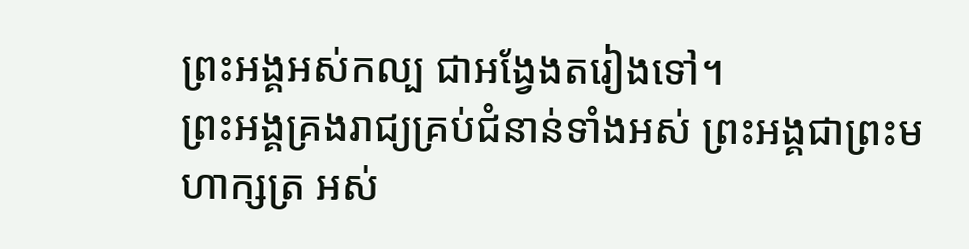ព្រះអង្គអស់កល្ប ជាអង្វែងតរៀងទៅ។
ព្រះអង្គគ្រងរាជ្យគ្រប់ជំនាន់ទាំងអស់ ព្រះអង្គជាព្រះមហាក្សត្រ អស់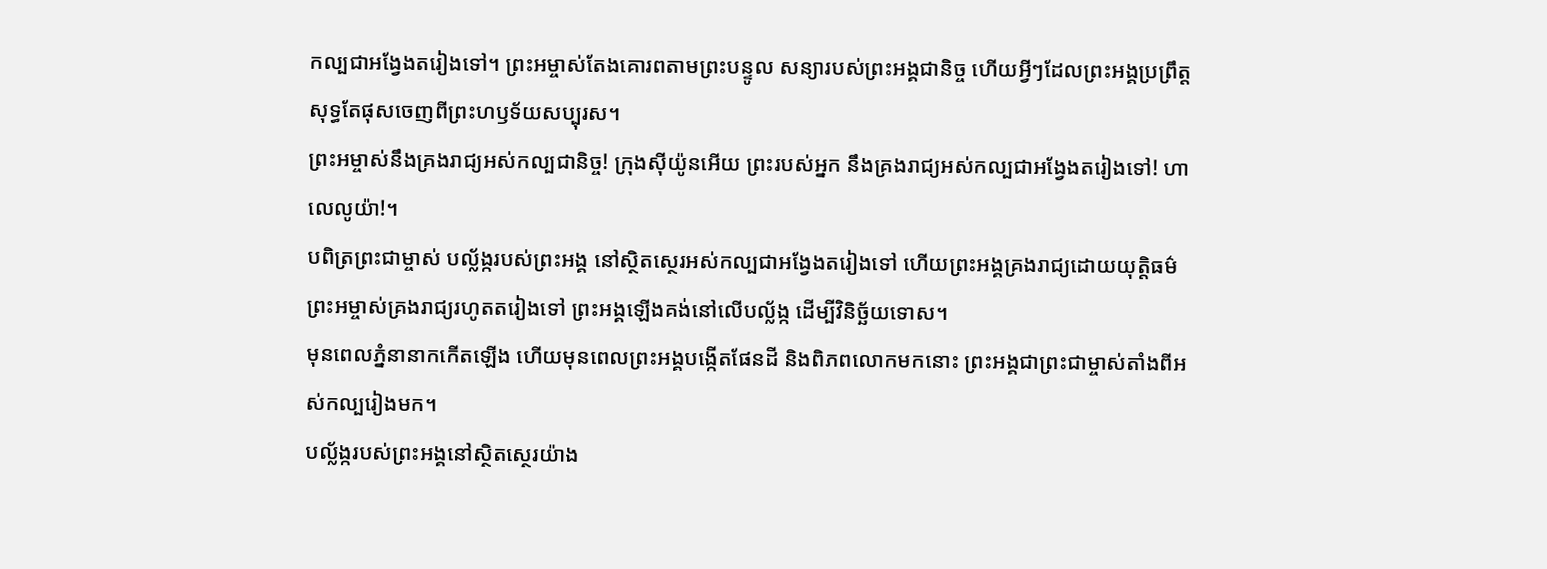កល្បជាអង្វែងតរៀងទៅ។ ព្រះអម្ចាស់តែងគោរពតាមព្រះបន្ទូល សន្យារបស់ព្រះអង្គជានិច្ច ហើយអ្វីៗដែលព្រះអង្គប្រព្រឹត្ត សុទ្ធតែផុសចេញពីព្រះហឫទ័យសប្បុរស។
ព្រះអម្ចាស់នឹងគ្រងរាជ្យអស់កល្បជានិច្ច! ក្រុងស៊ីយ៉ូនអើយ ព្រះរបស់អ្នក នឹងគ្រងរាជ្យអស់កល្បជាអង្វែងតរៀងទៅ! ហាលេលូយ៉ា!។
បពិត្រព្រះជាម្ចាស់ បល្ល័ង្ករបស់ព្រះអង្គ នៅស្ថិតស្ថេរអស់កល្បជាអង្វែងតរៀងទៅ ហើយព្រះអង្គគ្រងរាជ្យដោយយុត្តិធម៌
ព្រះអម្ចាស់គ្រងរាជ្យរហូតតរៀងទៅ ព្រះអង្គឡើងគង់នៅលើបល្ល័ង្ក ដើម្បីវិនិច្ឆ័យទោស។
មុនពេលភ្នំនានាកកើតឡើង ហើយមុនពេលព្រះអង្គបង្កើតផែនដី និងពិភពលោកមកនោះ ព្រះអង្គជាព្រះជាម្ចាស់តាំងពីអស់កល្បរៀងមក។
បល្ល័ង្ករបស់ព្រះអង្គនៅស្ថិតស្ថេរយ៉ាង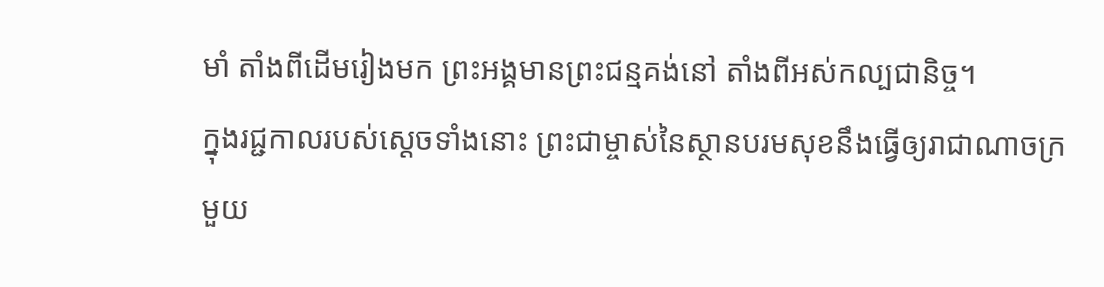មាំ តាំងពីដើមរៀងមក ព្រះអង្គមានព្រះជន្មគង់នៅ តាំងពីអស់កល្បជានិច្ច។
ក្នុងរជ្ជកាលរបស់ស្ដេចទាំងនោះ ព្រះជាម្ចាស់នៃស្ថានបរមសុខនឹងធ្វើឲ្យរាជាណាចក្រមួយ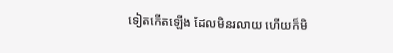ទៀតកើតឡើង ដែលមិនរលាយ ហើយក៏មិ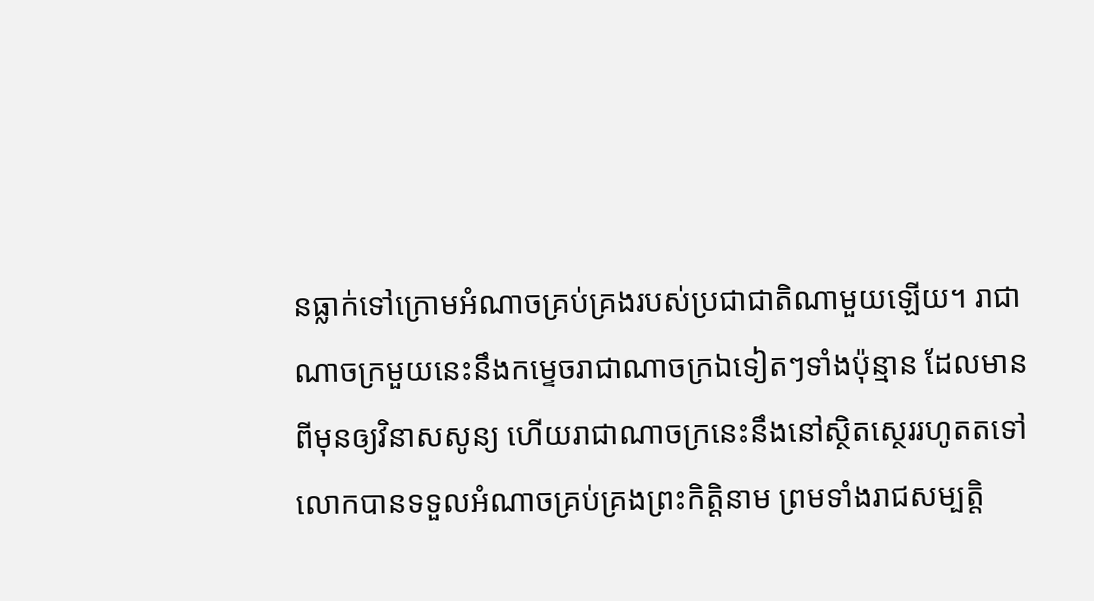នធ្លាក់ទៅក្រោមអំណាចគ្រប់គ្រងរបស់ប្រជាជាតិណាមួយឡើយ។ រាជាណាចក្រមួយនេះនឹងកម្ទេចរាជាណាចក្រឯទៀតៗទាំងប៉ុន្មាន ដែលមានពីមុនឲ្យវិនាសសូន្យ ហើយរាជាណាចក្រនេះនឹងនៅស្ថិតស្ថេររហូតតទៅ
លោកបានទទួលអំណាចគ្រប់គ្រងព្រះកិត្តិនាម ព្រមទាំងរាជសម្បត្តិ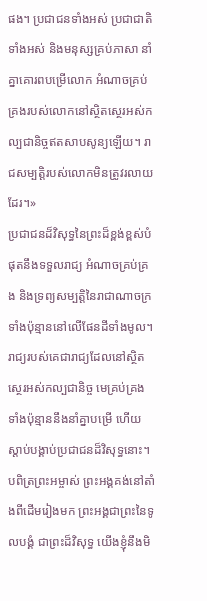ផង។ ប្រជាជនទាំងអស់ ប្រជាជាតិទាំងអស់ និងមនុស្សគ្រប់ភាសា នាំគ្នាគោរពបម្រើលោក អំណាចគ្រប់គ្រងរបស់លោកនៅស្ថិតស្ថេរអស់កល្បជានិច្ចឥតសាបសូន្យឡើយ។ រាជសម្បត្តិរបស់លោកមិនត្រូវរលាយដែរ។»
ប្រជាជនដ៏វិសុទ្ធនៃព្រះដ៏ខ្ពង់ខ្ពស់បំផុតនឹងទទួលរាជ្យ អំណាចគ្រប់គ្រង និងទ្រព្យសម្បត្តិនៃរាជាណាចក្រទាំងប៉ុន្មាននៅលើផែនដីទាំងមូល។ រាជ្យរបស់គេជារាជ្យដែលនៅស្ថិតស្ថេរអស់កល្បជានិច្ច មេគ្រប់គ្រងទាំងប៉ុន្មាននឹងនាំគ្នាបម្រើ ហើយស្ដាប់បង្គាប់ប្រជាជនដ៏វិសុទ្ធនោះ។
បពិត្រព្រះអម្ចាស់ ព្រះអង្គគង់នៅតាំងពីដើមរៀងមក ព្រះអង្គជាព្រះនៃទូលបង្គំ ជាព្រះដ៏វិសុទ្ធ យើងខ្ញុំនឹងមិ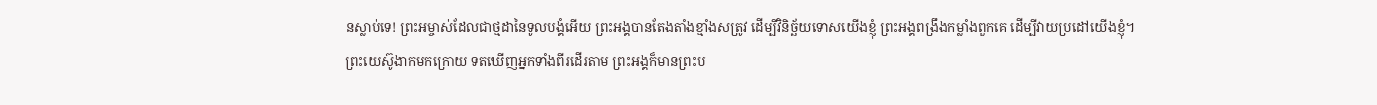នស្លាប់ទេ! ព្រះអម្ចាស់ដែលជាថ្មដានៃទូលបង្គំអើយ ព្រះអង្គបានតែងតាំងខ្មាំងសត្រូវ ដើម្បីវិនិច្ឆ័យទោសយើងខ្ញុំ ព្រះអង្គពង្រឹងកម្លាំងពួកគេ ដើម្បីវាយប្រដៅយើងខ្ញុំ។
ព្រះយេស៊ូងាកមកក្រោយ ទតឃើញអ្នកទាំងពីរដើរតាម ព្រះអង្គក៏មានព្រះប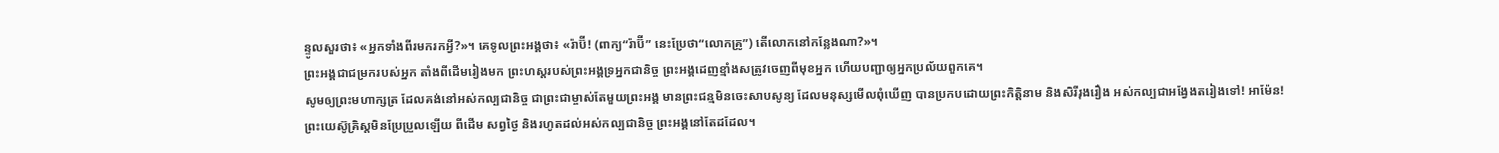ន្ទូលសួរថា៖ «អ្នកទាំងពីរមករកអ្វី?»។ គេទូលព្រះអង្គថា៖ «រ៉ាប៊ី! (ពាក្យ“រ៉ាប៊ី” នេះប្រែថា“លោកគ្រូ”) តើលោកនៅកន្លែងណា?»។
ព្រះអង្គជាជម្រករបស់អ្នក តាំងពីដើមរៀងមក ព្រះហស្ដរបស់ព្រះអង្គទ្រអ្នកជានិច្ច ព្រះអង្គដេញខ្មាំងសត្រូវចេញពីមុខអ្នក ហើយបញ្ជាឲ្យអ្នកប្រល័យពួកគេ។
សូមឲ្យព្រះមហាក្សត្រ ដែលគង់នៅអស់កល្បជានិច្ច ជាព្រះជាម្ចាស់តែមួយព្រះអង្គ មានព្រះជន្មមិនចេះសាបសូន្យ ដែលមនុស្សមើលពុំឃើញ បានប្រកបដោយព្រះកិត្តិនាម និងសិរីរុងរឿង អស់កល្បជាអង្វែងតរៀងទៅ! អាម៉ែន!
ព្រះយេស៊ូគ្រិស្តមិនប្រែប្រួលឡើយ ពីដើម សព្វថ្ងៃ និងរហូតដល់អស់កល្បជានិច្ច ព្រះអង្គនៅតែដដែល។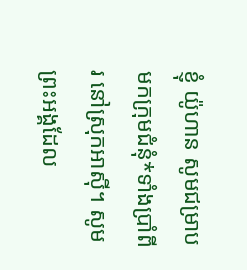ខ្ញុំ យ៉ូហាន សូមជម្រាបមកក្រុមជំនុំ*ទាំងប្រាំពីរ នៅស្រុកអាស៊ី។ សូមព្រះអង្គដែល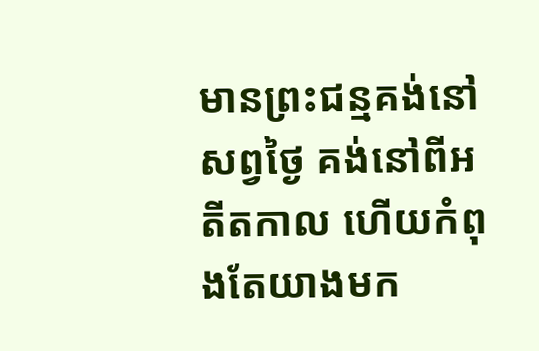មានព្រះជន្មគង់នៅសព្វថ្ងៃ គង់នៅពីអតីតកាល ហើយកំពុងតែយាងមក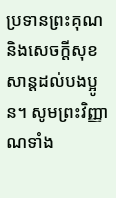ប្រទានព្រះគុណ និងសេចក្ដីសុខសាន្តដល់បងប្អូន។ សូមព្រះវិញ្ញាណទាំង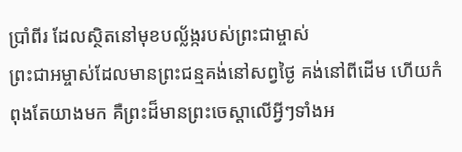ប្រាំពីរ ដែលស្ថិតនៅមុខបល្ល័ង្ករបស់ព្រះជាម្ចាស់
ព្រះជាអម្ចាស់ដែលមានព្រះជន្មគង់នៅសព្វថ្ងៃ គង់នៅពីដើម ហើយកំពុងតែយាងមក គឺព្រះដ៏មានព្រះចេស្ដាលើអ្វីៗទាំងអ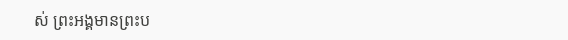ស់ ព្រះអង្គមានព្រះប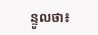ន្ទូលថា៖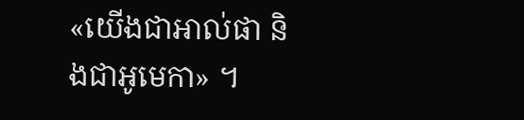«យើងជាអាល់ផា និងជាអូមេកា» ។